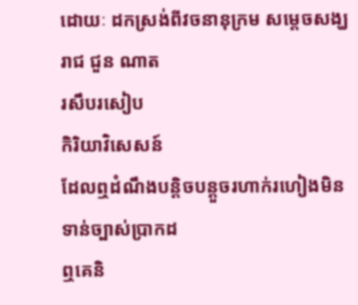ដោយៈ ដកស្រង់ពីវចនានុក្រម សម្តេចសង្ឃរាជ ជួន ណាត
រសឹបរសៀប
កិរិយាវិសេសន៍
ដែលឮដំណឹងបន្តិចបន្តួចរហាក់រហៀងមិនទាន់ច្បាស់ប្រាកដ
ឮគេនិ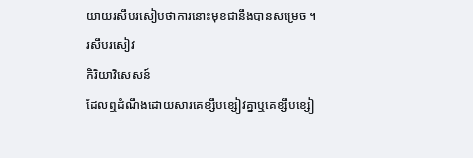យាយរសឹបរសៀបថាការនោះមុខជានឹងបានសម្រេច ។
រសឹបរសៀវ
កិរិយាវិសេសន៍
ដែលឮដំណឹងដោយសារគេខ្សឹបខ្សៀវគ្នាឬគេខ្សឹបខ្សៀ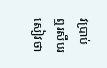វប្រាប់
ឮរសឹបរសៀវថា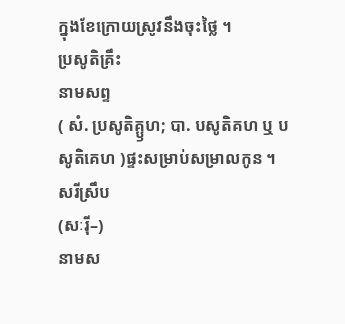ក្នុងខែក្រោយស្រូវនឹងចុះថ្លៃ ។
ប្រសូតិគ្រឹះ
នាមសព្ទ
( សំ. ប្រសូតិគ្ឫហ; បា. បសូតិគហ ឬ បសូតិគេហ )ផ្ទះសម្រាប់សម្រាលកូន ។
សរីស្រឹប
(សៈរ៉ី–)
នាមស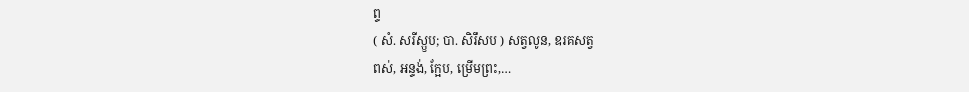ព្ទ
( សំ. សរីស្ឫប; បា. សិរឹសប ) សត្វលូន, ឧរគសត្វ
ពស់, អន្ទង់, ក្អែប, ម្រើមព្រះ,…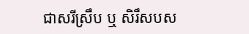ជាសរីស្រឹប ឬ សិរឹសបស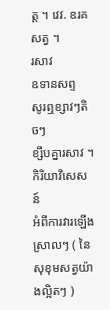ត្ត ។ វេវ. ឧរគសត្វ ។
រសាវ
ឧទានសព្ទ
សូរឮខ្សាវៗតិចៗ
ខ្សឹបគ្នារសាវ ។
កិរិយាវិសេសន៍
អំពីការវារឡើងស្រាលៗ ( នៃសុខុមសត្វយ៉ាងល្អិតៗ )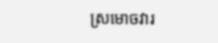ស្រមោចវារ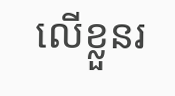លើខ្លួនរ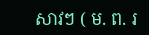សាវៗ ( ម. ព. រ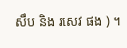សឹប និង រសេវ ផង ) ។